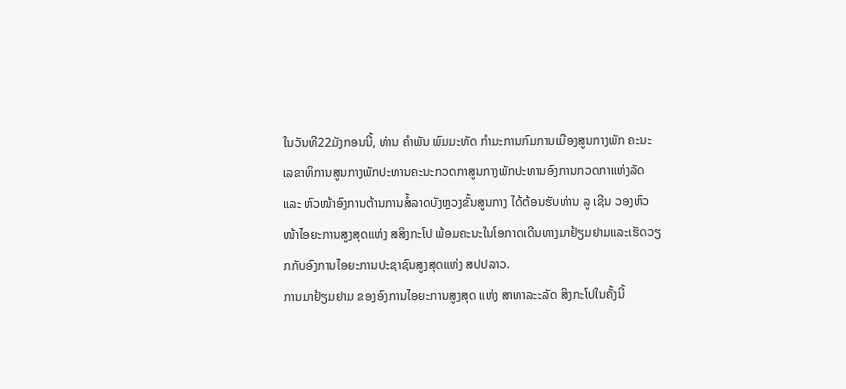ໃນວັນທີ22ມັງກອນນີ້, ທ່ານ ຄໍາພັນ ພົມມະທັດ ກໍາມະການກົມການເມືອງສູນກາງພັກ ຄະນະເລຂາທິການສູນກາງພັກປະທານຄະນະກວດກາສູນກາງພັກປະທານອົງການກວດກາແຫ່ງລັດ ແລະ ຫົວໜ້າອົງການຕ້ານການສໍ້ລາດບັງຫຼວງຂັ້ນສູນກາງ ໄດ້ຕ້ອນຮັບທ່ານ ລູ ເຊີນ ວອງຫົວໜ້າໄອຍະການສູງສຸດແຫ່ງ ສສິງກະໂປ ພ້ອມຄະນະໃນໂອກາດເດີນທາງມາຢ້ຽມຢາມແລະເຮັດວຽກກັບອົງການໄອຍະການປະຊາຊົນສູງສຸດແຫ່ງ ສປປລາວ.
ການມາຢ້ຽມຢາມ ຂອງອົງການໄອຍະການສູງສຸດ ແຫ່ງ ສາທາລະະລັດ ສິງກະໂປໃນຄັ້ງນີ້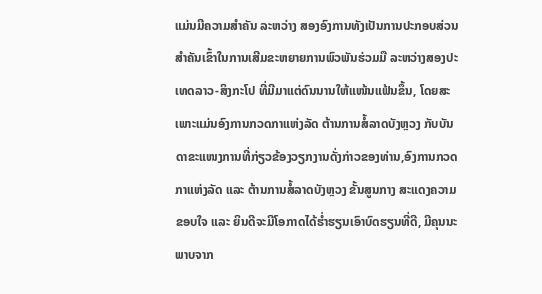ແມ່ນມີຄວາມສໍາຄັນ ລະຫວ່າງ ສອງອົງການທັງເປັນການປະກອບສ່ວນສໍາຄັນເຂົ້າໃນການເສີມຂະຫຍາຍການພົວພັນຮ່ວມມື ລະຫວ່າງສອງປະເທດລາວ-ສິງກະໂປ ທີ່ມີມາແຕ່ດົນນານໃຫ້ແໜ້ນແຟ້ນຂຶ້ນ, ໂດຍສະເພາະແມ່ນອົງການກວດກາແຫ່ງລັດ ຕ້ານການສໍ້ລາດບັງຫຼວງ ກັບບັນດາຂະແໜງການທີ່ກ່ຽວຂ້ອງວຽກງານດັ່ງກ່າວຂອງທ່ານ,ອົງການກວດກາແຫ່ງລັດ ແລະ ຕ້ານການສໍ້ລາດບັງຫຼວງ ຂັ້ນສູນກາງ ສະແດງຄວາມຂອບໃຈ ແລະ ຍິນດີຈະມີໂອກາດໄດ້ຮ່ຳຮຽນເອົາບົດຮຽນທີ່ດີ, ມີຄຸນນະພາບຈາກ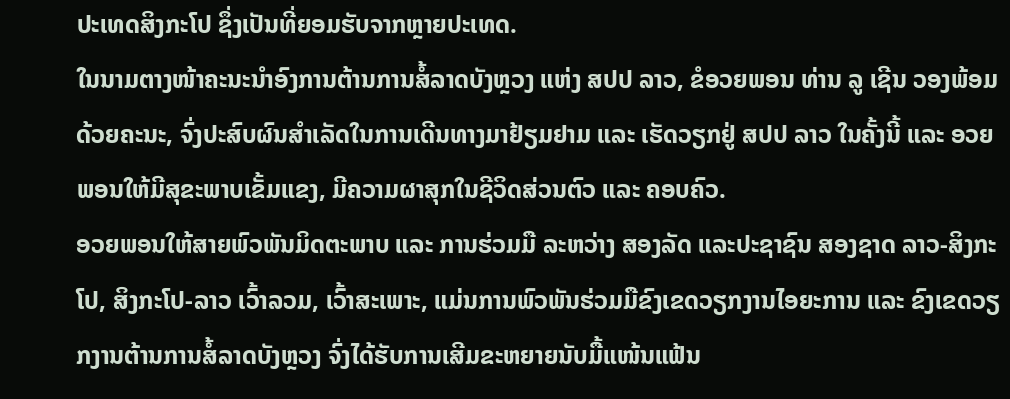ປະເທດສິງກະໂປ ຊຶ່ງເປັນທີ່ຍອມຮັບຈາກຫຼາຍປະເທດ.
ໃນນາມຕາງໜ້າຄະນະນໍາອົງການຕ້ານການສໍ້ລາດບັງຫຼວງ ແຫ່ງ ສປປ ລາວ, ຂໍອວຍພອນ ທ່ານ ລູ ເຊີນ ວອງພ້ອມດ້ວຍຄະນະ, ຈົ່ງປະສົບຜົນສໍາເລັດໃນການເດີນທາງມາຢ້ຽມຢາມ ແລະ ເຮັດວຽກຢູ່ ສປປ ລາວ ໃນຄັ້ງນີ້ ແລະ ອວຍພອນໃຫ້ມີສຸຂະພາບເຂັ້ມແຂງ, ມີຄວາມຜາສຸກໃນຊີວິດສ່ວນຕົວ ແລະ ຄອບຄົວ.
ອວຍພອນໃຫ້ສາຍພົວພັນມິດຕະພາບ ແລະ ການຮ່ວມມື ລະຫວ່າງ ສອງລັດ ແລະປະຊາຊົນ ສອງຊາດ ລາວ-ສິງກະໂປ, ສິງກະໂປ-ລາວ ເວົ້າລວມ, ເວົ້າສະເພາະ, ແມ່ນການພົວພັນຮ່ວມມືຂົງເຂດວຽກງານໄອຍະການ ແລະ ຂົງເຂດວຽກງານຕ້ານການສໍ້ລາດບັງຫຼວງ ຈົ່ງໄດ້ຮັບການເສີມຂະຫຍາຍນັບມື້ແໜ້ນແຟ້ນ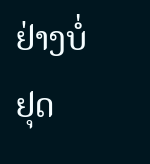ຢ່າງບໍ່ຢຸດ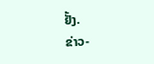ຢັ້ງ.
ຂ່າວ-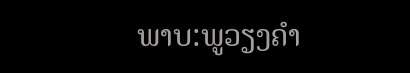ພາບ:ພູວຽງຄຳ